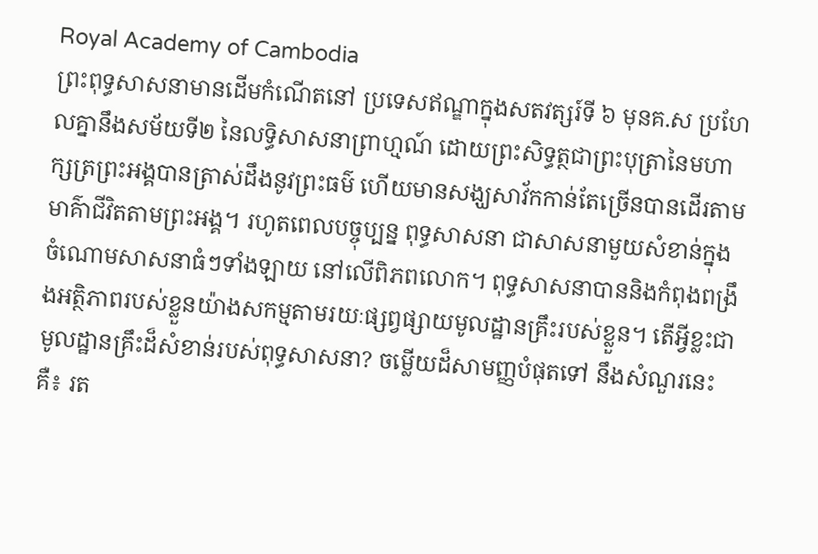Royal Academy of Cambodia
ព្រះពុទ្ធសាសនាមានដើមកំណើតនៅ ប្រទេសឥណ្ឌាក្នុងសតវត្សរ៍ទី ៦ មុនគ.ស ប្រហែលគ្នានឹងសម័យទី២ នៃលទ្ធិសាសនាព្រាហ្មណ៍ ដោយព្រះសិទ្ធត្ថជាព្រះបុត្រានៃមហាក្សត្រព្រះអង្គបានត្រាស់ដឹងនូវព្រះធម៌ ហើយមានសង្ឃសាវ័កកាន់តែច្រើនបានដើរតាមមាគ៌ាជីវិតតាមព្រះអង្គ។ រហូតពេលបច្ចុប្បន្ន ពុទ្ធសាសនា ជាសាសនាមួយសំខាន់ក្នុងចំណោមសាសនាធំៗទាំងឡាយ នៅលើពិភពលោក។ ពុទ្ធសាសនាបាននិងកំពុងពង្រឹងអត្ថិភាពរបស់ខ្លួនយ៉ាងសកម្មតាមរយៈផ្សព្វផ្សាយមូលដ្ឋានគ្រឹះរបស់ខ្លួន។ តើអ្វីខ្លះជាមូលដ្ឋានគ្រឹះដ៏សំខាន់របស់ពុទ្ធសាសនា? ចម្លើយដ៏សាមញ្ញបំផុតទៅ នឹងសំណួរនេះគឺ៖ រត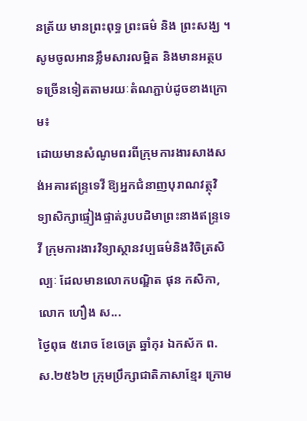នត្រ័យ មានព្រះពុទ្ធ ព្រះធម៌ និង ព្រះសង្ឃ ។
សូមចូលអានខ្លឹមសារលម្អិត និងមានអត្ថបទច្រើនទៀតតាមរយៈតំណភ្ជាប់ដូចខាងក្រោម៖
ដោយមានសំណូមពរពីក្រុមការងារសាងសង់អគារឥន្រ្ទទេវី ឱ្យអ្នកជំនាញបុរាណវត្ថុវិទ្យាសិក្សាផ្ទៀងផ្ទាត់រូបបដិមាព្រះនាងឥន្រ្ទទេវី ក្រុមការងារវិទ្យាស្ថានវប្បធម៌និងវិចិត្រសិល្បៈ ដែលមានលោកបណ្ឌិត ផុន កសិកា, លោក ហឿង ស...
ថ្ងៃពុធ ៥រោច ខែចេត្រ ឆ្នាំកុរ ឯកស័ក ព.ស.២៥៦២ ក្រុមប្រឹក្សាជាតិភាសាខ្មែរ ក្រោម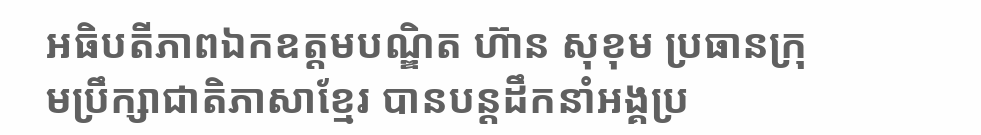អធិបតីភាពឯកឧត្តមបណ្ឌិត ហ៊ាន សុខុម ប្រធានក្រុមប្រឹក្សាជាតិភាសាខ្មែរ បានបន្តដឹកនាំអង្គប្រ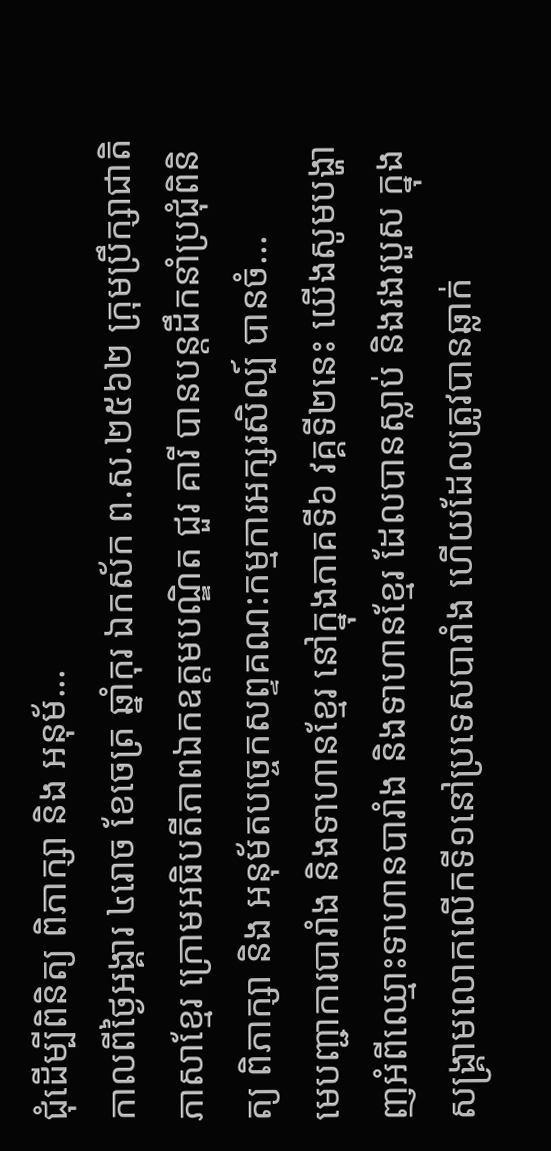ជុំដេីម្បីពិនិត្យ ពិភាក្សា និង អនុម័...
កាលពីថ្ងៃអង្គារ ៤រោច ខែចេត្រ ឆ្នាំកុរ ឯកស័ក ព.ស.២៥៦២ ក្រុមប្រឹក្សាជាតិភាសាខ្មែរ ក្រោមអធិបតីភាពឯកឧត្តមបណ្ឌិត ជួរ គារី បានបន្តដឹកនាំប្រជុំពិនិត្យ ពិភាក្សា និង អនុម័តបច្ចេកសព្ទគណ:កម្មការអក្សរសិល្ប៍ បានចំ...
មេបញ្ជាការបារាំង និងទាហានខ្មែរ នៅក្នុងភាគទី៦ វគ្គទី២នេះ យើងសូមបង្ហាញអំពីឈ្មោះទាហានបារាំង និងទាហានខ្មែរ ដែលបានស្លាប់ និងរងរបួស ក្នុងសង្គ្រាមលោកលើកទី១នៅប្រទេសបារាំង ហើយដែលត្រូវបានឆ្លាក់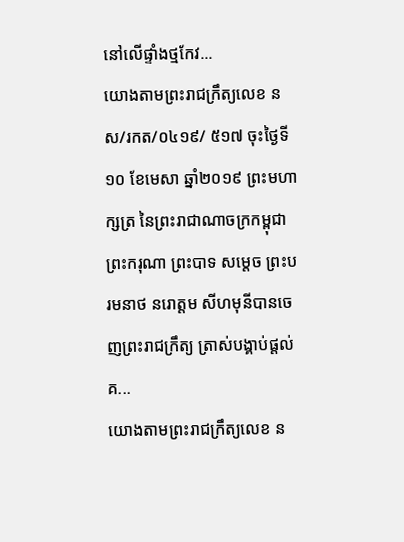នៅលើផ្ទាំងថ្មកែវ...
យោងតាមព្រះរាជក្រឹត្យលេខ នស/រកត/០៤១៩/ ៥១៧ ចុះថ្ងៃទី១០ ខែមេសា ឆ្នាំ២០១៩ ព្រះមហាក្សត្រ នៃព្រះរាជាណាចក្រកម្ពុជា ព្រះករុណា ព្រះបាទ សម្តេច ព្រះបរមនាថ នរោត្តម សីហមុនីបានចេញព្រះរាជក្រឹត្យ ត្រាស់បង្គាប់ផ្តល់គ...
យោងតាមព្រះរាជក្រឹត្យលេខ ន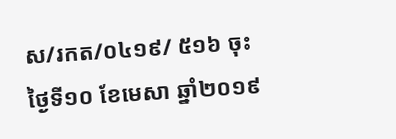ស/រកត/០៤១៩/ ៥១៦ ចុះថ្ងៃទី១០ ខែមេសា ឆ្នាំ២០១៩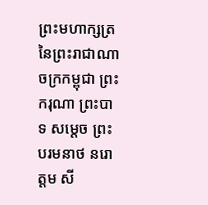ព្រះមហាក្សត្រ នៃព្រះរាជាណាចក្រកម្ពុជា ព្រះករុណា ព្រះបាទ សម្តេច ព្រះបរមនាថ នរោត្តម សី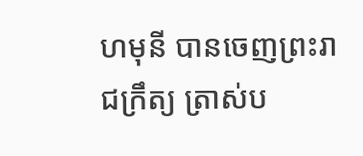ហមុនី បានចេញព្រះរាជក្រឹត្យ ត្រាស់ប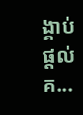ង្គាប់ផ្តល់គ...